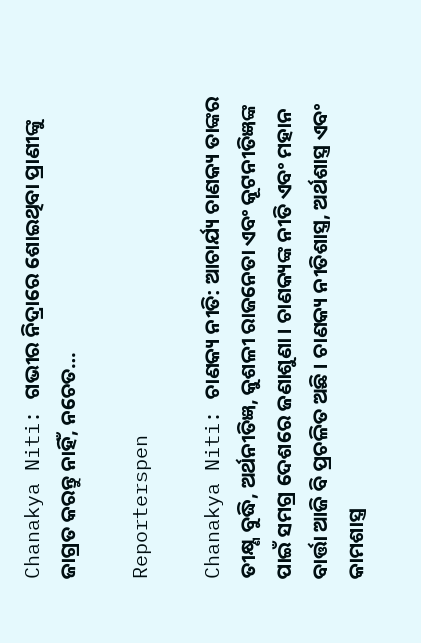Chanakya Niti: ଗଭୀର ନିଦ୍ରାରେ ଶୋଇଥିବା ପ୍ରାଣୀଙ୍କୁ ଜାଗ୍ରତ କରନ୍ତୁ ନାହିଁ, ନଚେତ…

Reporterspen

Chanakya Niti: ଚାଣକ୍ୟ ନୀତି: ଆଚାର୍ଯ୍ୟ ଚାଣକ୍ୟ ତାଙ୍କର ତୀକ୍ଷ୍ଣ ବୁଦ୍ଧି, ଅର୍ଥନୀତିଜ୍ଞ, କୁଶଳୀ ରାଜନେତା ଏବଂ କୂଟନୀତିଜ୍ଞଙ୍କ ପାଇଁ ସମଗ୍ର ଦେଶରେ ଜଣାଶୁଣା । ଚାଣକ୍ୟଙ୍କ ନୀତି ଏବଂ ମହାନ ବାର୍ତ୍ତା ଆଜି ବି ପ୍ରଚଳିତ ଅଛି । ଚାଣକ୍ୟ ନୀତିଶାସ୍ତ୍ର, ଅର୍ଥଶାସ୍ତ୍ର ଏବଂ କାମଶାସ୍ତ୍ର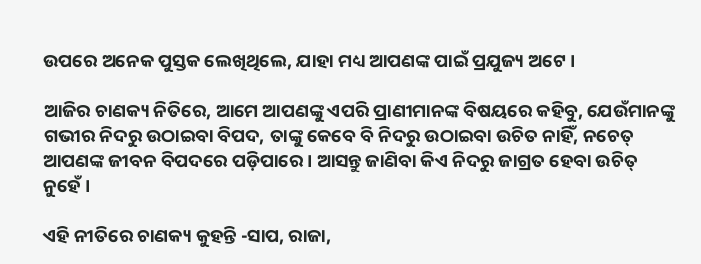ଉପରେ ଅନେକ ପୁସ୍ତକ ଲେଖିଥିଲେ, ଯାହା ମଧ୍ୟ ଆପଣଙ୍କ ପାଇଁ ପ୍ରଯୁଜ୍ୟ ଅଟେ ।

ଆଜିର ଚାଣକ୍ୟ ନିତିରେ, ଆମେ ଆପଣଙ୍କୁ ଏପରି ପ୍ରାଣୀମାନଙ୍କ ବିଷୟରେ କହିବୁ, ଯେଉଁମାନଙ୍କୁ ଗଭୀର ନିଦରୁ ଉଠାଇବା ବିପଦ, ତାଙ୍କୁ କେବେ ବି ନିଦରୁ ଉଠାଇବା ଉଚିତ ନାହିଁ, ନଚେତ୍ ଆପଣଙ୍କ ଜୀବନ ବିପଦରେ ପଡ଼ିପାରେ । ଆସନ୍ତୁ ଜାଣିବା କିଏ ନିଦରୁ ଜାଗ୍ରତ ହେବା ଉଚିତ୍ ନୁହେଁ ।

ଏହି ନୀତିରେ ଚାଣକ୍ୟ କୁହନ୍ତି -ସାପ, ରାଜା,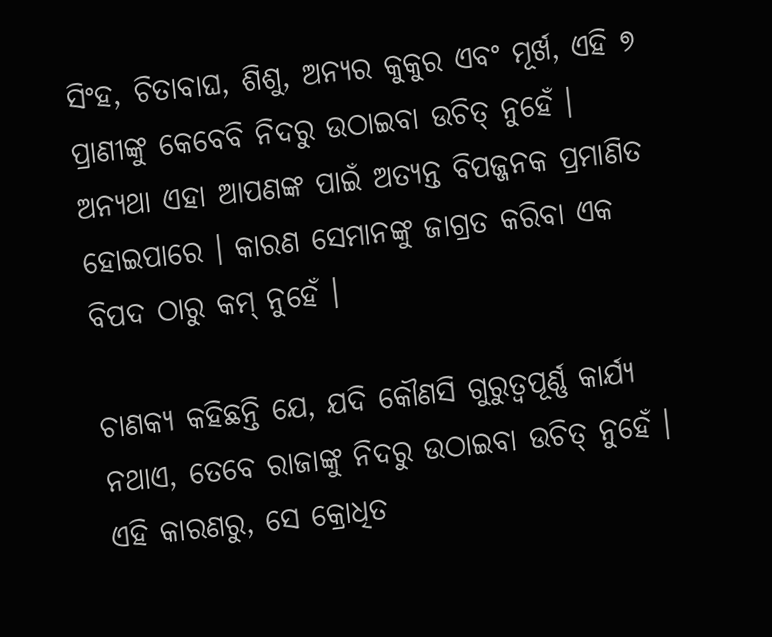ସିଂହ, ଚିତାବାଘ, ଶିଶୁ, ଅନ୍ୟର କୁକୁର ଏବଂ ମୂର୍ଖ, ଏହି ୭ ପ୍ରାଣୀଙ୍କୁ କେବେବି ନିଦରୁ ଉଠାଇବା ଉଚିତ୍ ନୁହେଁ । ଅନ୍ୟଥା ଏହା ଆପଣଙ୍କ ପାଇଁ ଅତ୍ୟନ୍ତ ବିପଜ୍ଜନକ ପ୍ରମାଣିତ ହୋଇପାରେ । କାରଣ ସେମାନଙ୍କୁ ଜାଗ୍ରତ କରିବା ଏକ ବିପଦ ଠାରୁ କମ୍ ନୁହେଁ ।

ଚାଣକ୍ୟ କହିଛନ୍ତି ଯେ, ଯଦି କୌଣସି ଗୁରୁତ୍ୱପୂର୍ଣ୍ଣ କାର୍ଯ୍ୟ ନଥାଏ, ତେବେ ରାଜାଙ୍କୁ ନିଦରୁ ଉଠାଇବା ଉଚିତ୍ ନୁହେଁ । ଏହି କାରଣରୁ, ସେ କ୍ରୋଧିତ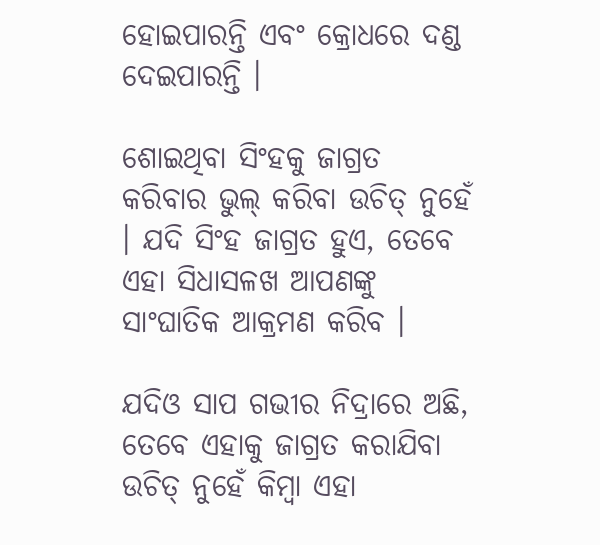ହୋଇପାରନ୍ତି ଏବଂ କ୍ରୋଧରେ ଦଣ୍ଡ ଦେଇପାରନ୍ତି ।

ଶୋଇଥିବା ସିଂହକୁ ଜାଗ୍ରତ କରିବାର ଭୁଲ୍ କରିବା ଉଚିତ୍ ନୁହେଁ । ଯଦି ସିଂହ ଜାଗ୍ରତ ହୁଏ, ତେବେ ଏହା ସିଧାସଳଖ ଆପଣଙ୍କୁ ସାଂଘାତିକ ଆକ୍ରମଣ କରିବ ।

ଯଦିଓ ସାପ ଗଭୀର ନିଦ୍ରାରେ ଅଛି, ତେବେ ଏହାକୁ ଜାଗ୍ରତ କରାଯିବା ଉଚିତ୍ ନୁହେଁ କିମ୍ବା ଏହା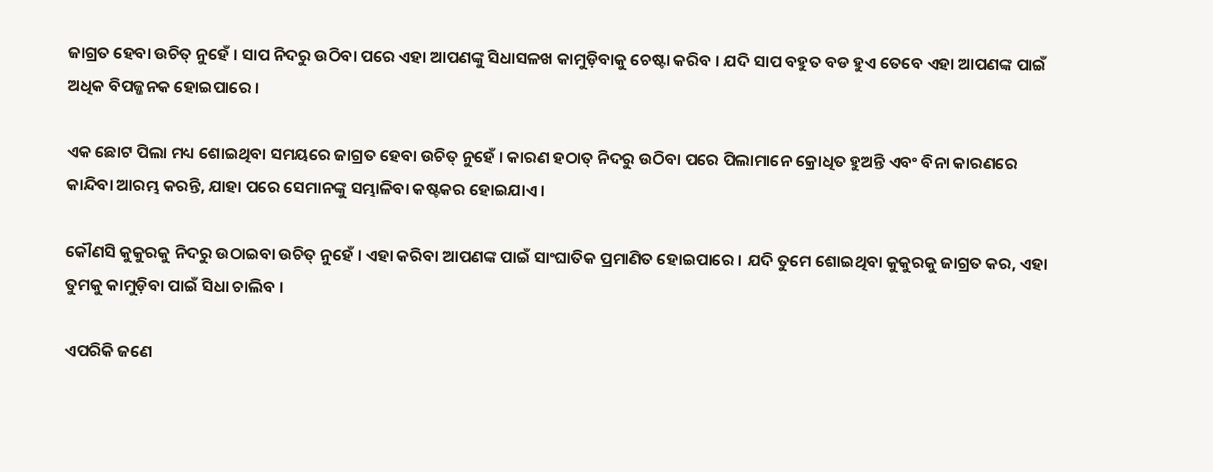ଜାଗ୍ରତ ହେବା ଉଚିତ୍ ନୁହେଁ । ସାପ ନିଦରୁ ଉଠିବା ପରେ ଏହା ଆପଣଙ୍କୁ ସିଧାସଳଖ କାମୁଡ଼ିବାକୁ ଚେଷ୍ଟା କରିବ । ଯଦି ସାପ ବହୁତ ବଡ ହୁଏ ତେବେ ଏହା ଆପଣଙ୍କ ପାଇଁ ଅଧିକ ବିପଜ୍ଜନକ ହୋଇପାରେ ।

ଏକ ଛୋଟ ପିଲା ମଧ୍ୟ ଶୋଇଥିବା ସମୟରେ ଜାଗ୍ରତ ହେବା ଉଚିତ୍ ନୁହେଁ । କାରଣ ହଠାତ୍ ନିଦରୁ ଉଠିବା ପରେ ପିଲାମାନେ କ୍ରୋଧିତ ହୁଅନ୍ତି ଏବଂ ବିନା କାରଣରେ କାନ୍ଦିବା ଆରମ୍ଭ କରନ୍ତି, ଯାହା ପରେ ସେମାନଙ୍କୁ ସମ୍ଭାଳିବା କଷ୍ଟକର ହୋଇଯାଏ ।

କୌଣସି କୁକୁରକୁ ନିଦରୁ ଉଠାଇବା ଉଚିତ୍ ନୁହେଁ । ଏହା କରିବା ଆପଣଙ୍କ ପାଇଁ ସାଂଘାତିକ ପ୍ରମାଣିତ ହୋଇପାରେ । ଯଦି ତୁମେ ଶୋଇଥିବା କୁକୁରକୁ ଜାଗ୍ରତ କର, ଏହା ତୁମକୁ କାମୁଡ଼ିବା ପାଇଁ ସିଧା ଚାଲିବ ।

ଏପରିକି ଜଣେ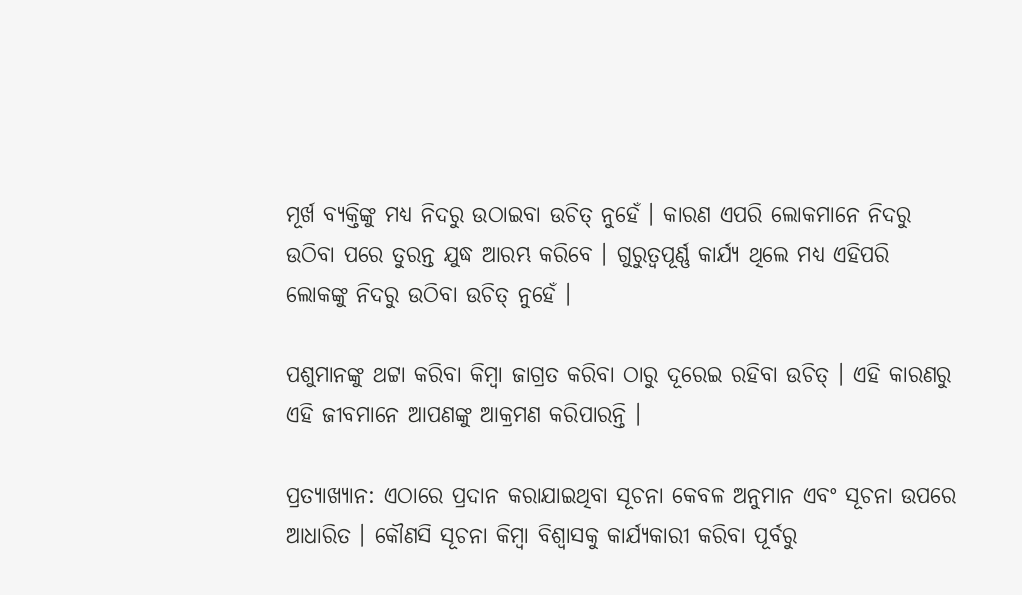ମୂର୍ଖ ବ୍ୟକ୍ତିଙ୍କୁ ମଧ୍ୟ ନିଦରୁ ଉଠାଇବା ଉଚିତ୍ ନୁହେଁ । କାରଣ ଏପରି ଲୋକମାନେ ନିଦରୁ ଉଠିବା ପରେ ତୁରନ୍ତ ଯୁଦ୍ଧ ଆରମ୍ଭ କରିବେ । ଗୁରୁତ୍ୱପୂର୍ଣ୍ଣ କାର୍ଯ୍ୟ ଥିଲେ ମଧ୍ୟ ଏହିପରି ଲୋକଙ୍କୁ ନିଦରୁ ଉଠିବା ଉଚିତ୍ ନୁହେଁ ।

ପଶୁମାନଙ୍କୁ ଥଟ୍ଟା କରିବା କିମ୍ବା ଜାଗ୍ରତ କରିବା ଠାରୁ ଦୂରେଇ ରହିବା ଉଚିତ୍ । ଏହି କାରଣରୁ ଏହି ଜୀବମାନେ ଆପଣଙ୍କୁ ଆକ୍ରମଣ କରିପାରନ୍ତି ।

ପ୍ରତ୍ୟାଖ୍ୟାନ: ଏଠାରେ ପ୍ରଦାନ କରାଯାଇଥିବା ସୂଚନା କେବଳ ଅନୁମାନ ଏବଂ ସୂଚନା ଉପରେ ଆଧାରିତ । କୌଣସି ସୂଚନା କିମ୍ବା ବିଶ୍ୱାସକୁ କାର୍ଯ୍ୟକାରୀ କରିବା ପୂର୍ବରୁ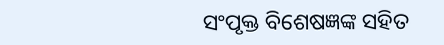ସଂପୃକ୍ତ ବିଶେଷଜ୍ଞଙ୍କ ସହିତ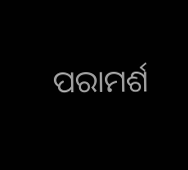ପରାମର୍ଶ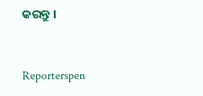କରନ୍ତୁ ।


Reporterspen